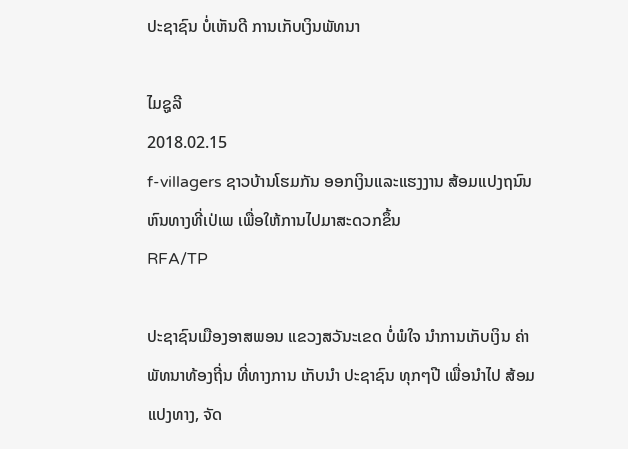ປະຊາຊົນ ບໍ່ເຫັນດີ ການເກັບເງິນພັທນາ

ໄມຊູລີ
2018.02.15
f-villagers ຊາວບ້ານໂຮມກັນ ອອກເງິນແລະແຮງງານ ສ້ອມແປງຖນົນຫົນທາງທີ່ເປ່ເພ ເພື່ອໃຫ້ການໄປມາສະດວກຂຶ້ນ
RFA/TP

ປະຊາຊົນເມືອງອາສພອນ ແຂວງສວັນະເຂດ ບໍ່ພໍໃຈ ນໍາການເກັບເງິນ ຄ່າພັທນາທ້ອງຖີ່ນ ທີ່ທາງການ ເກັບນໍາ ປະຊາຊົນ ທຸກໆປີ ເພື່ອນໍາໄປ ສ້ອມແປງທາງ, ຈັດ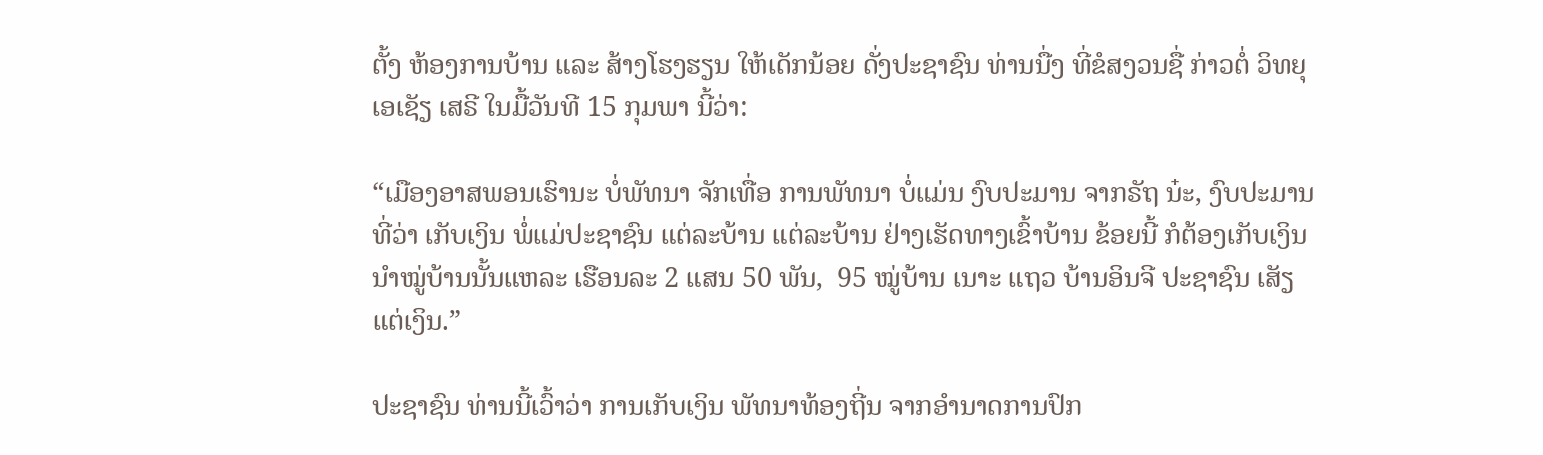ຕັ້ງ ຫ້ອງການບ້ານ ແລະ ສ້າງໂຮງຮຽນ ໃຫ້ເດັກນ້ອຍ ດັ່ງປະຊາຊົນ ທ່ານນື່ງ ທີ່ຂໍສງວນຊື່ ກ່າວຕໍ່ ວິທຍຸ ເອເຊັຽ ເສຣີ ໃນມື້ວັນທີ 15 ກຸມພາ ນີ້ວ່າ:

“ເມືອງອາສພອນເຮົານະ ບໍ່ພັທນາ ຈັກເທື່ອ ການພັທນາ ບໍ່ແມ່ນ ງົບປະມານ ຈາກຣັຖ ນ໋ະ, ງົບປະມານ ທີ່ວ່າ ເກັບເງິນ ພໍ່ແມ່ປະຊາຊົນ ແຕ່ລະບ້ານ ແຕ່ລະບ້ານ ຢ່າງເຮັດທາງເຂົ້າບ້ານ ຂ້ອຍນີ້ ກໍຕ້ອງເກັບເງິນ ນໍາໝູ່ບ້ານນັ້ນແຫລະ ເຮືອນລະ 2 ແສນ 50 ພັນ,  95 ໝູ່ບ້ານ ເນາະ ແຖວ ບ້ານອິນຈີ ປະຊາຊົນ ເສັຽແຕ່ເງິນ.”

ປະຊາຊົນ ທ່ານນີ້ເວົ້າວ່າ ການເກັບເງິນ ພັທນາທ້ອງຖີ່ນ ຈາກອໍານາດການປົກ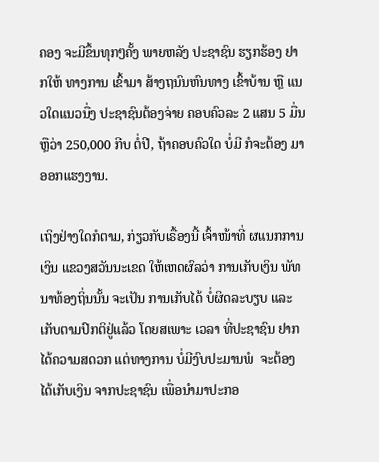ຄອງ ຈະມີຂຶ້ນທຸກໆຄັ້ງ ພາຍຫລັງ ປະຊາຊົນ ຮຽກຮ້ອງ ຢາກໃຫ້ ທາງການ ເຂົ້າມາ ສ້າງຖນົນຫົນທາງ ເຂົ້າບ້ານ ຫຼື ແນວໃດແນວນື່ງ ປະຊາຊົນຕ້ອງຈ່າຍ ຄອບຄົວລະ 2 ແສນ 5 ມື່ນ ຫຼືວ່າ 250,000 ກີບ ຕໍ່ປີ, ຖ້າຄອບຄົວໃດ ບໍ່ມີ ກໍຈະຕ້ອງ ມາອອກແຮງງານ.

ເຖິງຢ່າງໃດກໍຕາມ, ກ່ຽວກັບເຣື້ອງນີ້ ເຈົ້າໜ້າທີ່ ຜແນກການເງິນ ແຂວງສວັນນະເຂດ ໃຫ້ເຫດຜົລວ່າ ການເກັບເງິນ ພັທນາທ້ອງຖິ່ນນັ້ນ ຈະເປັນ ການເກັບໄດ້ ບໍ່ຜິດລະບຽບ ແລະ ເກັບຕາມປົກຕິຢູ່ແລ້ວ ໂດຍສເພາະ ເວລາ ທີ່ປະຊາຊົນ ຢາກໄດ້ຄວາມສດວກ ແຕ່ທາງການ ບໍ່ມີງົບປະມານພໍ  ຈະຕ້ອງໄດ້ເກັບເງິນ ຈາກປະຊາຊົນ ເພື່ອນໍາມາປະກອ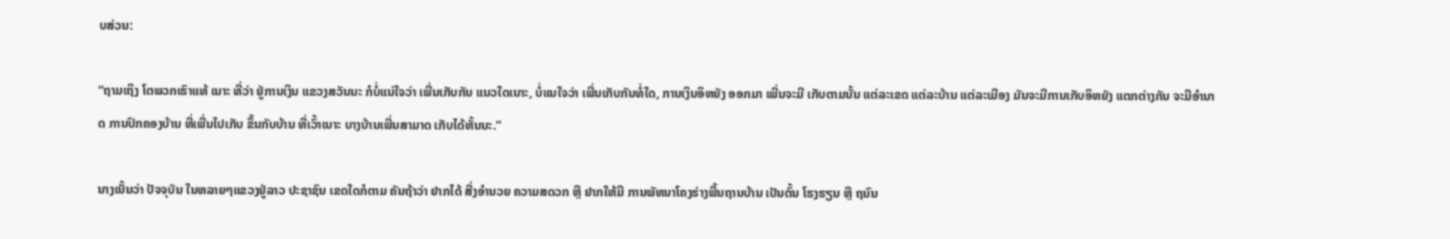ບສ່ວນ:

“ຖາມເຖິງ ໂຕພວກເຮົາແທ້ ເນາະ ທີ່ວ່າ ຢູ່ການເງິນ ແຂວງສວັນນະ ກໍບໍ່ແນ່ໃຈວ່າ ເພີ່ນເກັບກັນ ແນວໃດເນາະ, ບໍ່ແນໃຈວ່າ ເພີ່ນເກັບກັນທໍ່ໃດ, ການເງິນອິຫຍັງ ອອກມາ ເພີ່ນຈະມີ ເກັບຕາມນັ້ນ ແຕ່ລະເຂດ ແຕ່ລະບ້ານ ແຕ່ລະເມືອງ ມັນຈະມີການເກັບອິຫຍັງ ແຕກຕ່າງກັນ ຈະມີອໍານາດ ການປົກຄອງບ້ານ ທີ່ເພີ່ນໄປເກັບ ຂຶ້ນກັບບ້ານ ທີ່ເວົ້າເນາະ ບາງບ້ານເພີ່ນສາມາດ ເກັບໄດ້ຫັ້ນນະ.”

ນາງເນັ້ນວ່າ ປັຈຈຸບັນ ໃນຫລາຍໆແຂວງຢູ່ລາວ ປະຊາຊົນ ເຂດໃດກໍຕາມ ຄັນຖ້າວ່າ ຢາກໄດ້ ສີ່ງອໍານວຍ ຄວາມສດວກ ຫຼື ຢາກໃຫ້ມີ ການພັທນາໂຄງຮ່າງພື້ນຖານບ້ານ ເປັນຕົ້ນ ໂຮງຮຽນ ຫຼື ຖນົນ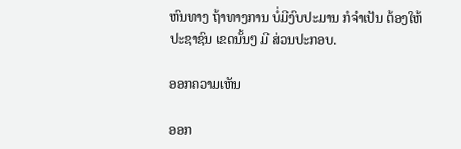ຫົນທາງ ຖ້າທາງການ ບໍ່ມີງົບປະມານ ກໍຈໍາເປັນ ຕ້ອງໃຫ້ ປະຊາຊົນ ເຂດນັ້ນໆ ມີ ສ່ວນປະກອບ.

ອອກຄວາມເຫັນ

ອອກ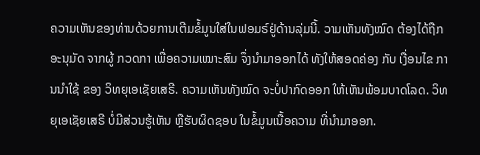ຄວາມເຫັນຂອງທ່ານດ້ວຍການເຕີມຂໍ້ມູນໃສ່ໃນຟອມຣ໌ຢູ່ດ້ານລຸ່ມນີ້. ວາມເຫັນທັງໝົດ ຕ້ອງໄດ້ຖືກ ອະນຸມັດ ຈາກຜູ້ ກວດກາ ເພື່ອຄວາມເໝາະສົມ ຈຶ່ງນໍາມາອອກໄດ້ ທັງໃຫ້ສອດຄ່ອງ ກັບ ເງື່ອນໄຂ ການນຳໃຊ້ ຂອງ ວິທຍຸເອເຊັຍເສຣີ. ຄວາມເຫັນທັງໝົດ ຈະບໍ່ປາກົດອອກ ໃຫ້ເຫັນພ້ອມບາດໂລດ. ວິທຍຸເອເຊັຍເສຣີ ບໍ່ມີສ່ວນຮູ້ເຫັນ ຫຼືຮັບຜິດຊອບ ໃນຂໍ້ມູນເນື້ອຄວາມ ທີ່ນໍາມາອອກ.